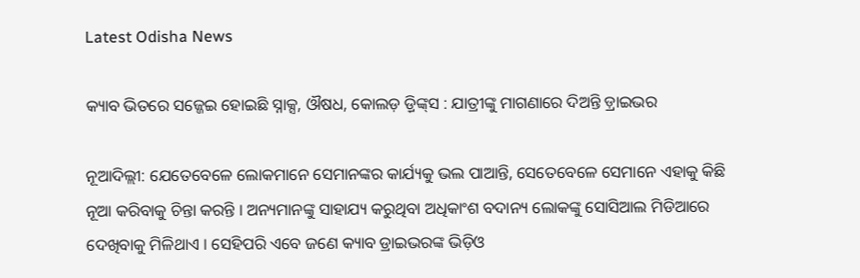Latest Odisha News

କ୍ୟାବ ଭିତରେ ସଜ୍ଜେଇ ହୋଇଛି ସ୍ନାକ୍ସ, ଔଷଧ, କୋଲଡ଼ ଡ଼୍ରିଙ୍କ୍‌ସ : ଯାତ୍ରୀଙ୍କୁ ମାଗଣାରେ ଦିଅନ୍ତି ଡ଼୍ରାଇଭର

ନୂଆଦିଲ୍ଲୀ: ଯେତେବେଳେ ଲୋକମାନେ ସେମାନଙ୍କର କାର୍ଯ୍ୟକୁ ଭଲ ପାଆନ୍ତି, ସେତେବେଳେ ସେମାନେ ଏହାକୁ କିଛି ନୂଆ କରିବାକୁ ଚିନ୍ତା କରନ୍ତି । ଅନ୍ୟମାନଙ୍କୁ ସାହାଯ୍ୟ କରୁଥିବା ଅଧିକାଂଶ ବଦାନ୍ୟ ଲୋକଙ୍କୁ ସୋସିଆଲ ମିଡିଆରେ ଦେଖିବାକୁ ମିଳିଥାଏ । ସେହିପରି ଏବେ ଜଣେ କ୍ୟାବ ଡ୍ରାଇଭରଙ୍କ ଭିଡ଼ିଓ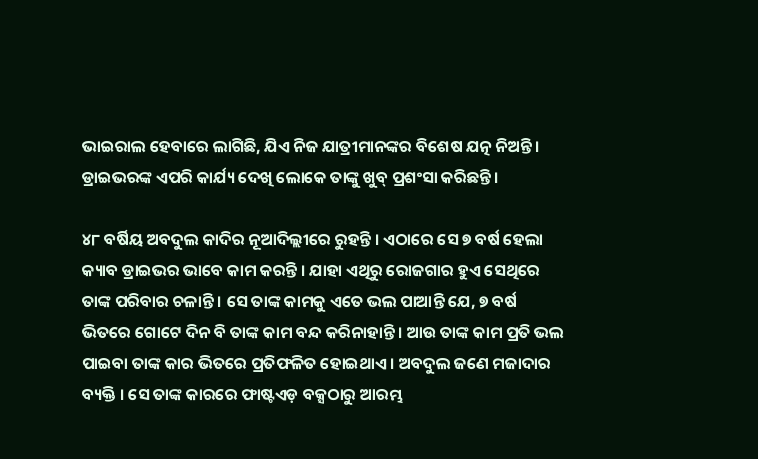ଭାଇରାଲ ହେବାରେ ଲାଗିଛି, ଯିଏ ନିଜ ଯାତ୍ରୀମାନଙ୍କର ବିଶେଷ ଯତ୍ନ ନିଅନ୍ତି । ଡ୍ରାଇଭରଙ୍କ ଏପରି କାର୍ଯ୍ୟ ଦେଖି ଲୋକେ ତାଙ୍କୁ ଖୁବ୍ ପ୍ରଶଂସା କରିଛନ୍ତି ।

୪୮ ବର୍ଷିୟ ଅବଦୁଲ କାଦିର ନୂଆଦିଲ୍ଲୀରେ ରୁହନ୍ତି । ଏଠାରେ ସେ ୭ ବର୍ଷ ହେଲା କ୍ୟାବ ଡ୍ରାଇଭର ଭାବେ କାମ କରନ୍ତି । ଯାହା ଏଥିରୁ ରୋଜଗାର ହୁଏ ସେଥିରେ ତାଙ୍କ ପରିବାର ଚଳାନ୍ତି । ସେ ତାଙ୍କ କାମକୁ ଏତେ ଭଲ ପାଆନ୍ତି ଯେ, ୭ ବର୍ଷ ଭିତରେ ଗୋଟେ ଦିନ ବି ତାଙ୍କ କାମ ବନ୍ଦ କରିନାହାନ୍ତି । ଆଉ ତାଙ୍କ କାମ ପ୍ରତି ଭଲ ପାଇବା ତାଙ୍କ କାର ଭିତରେ ପ୍ରତିଫଳିତ ହୋଇଥାଏ । ଅବଦୁଲ ଜଣେ ମଜାଦାର ବ୍ୟକ୍ତି । ସେ ତାଙ୍କ କାରରେ ଫାଷ୍ଟଏଡ଼ ବକ୍ସଠାରୁ ଆରମ୍ଭ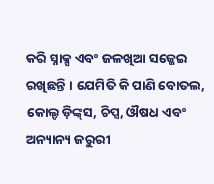କରି ସ୍ନାକ୍ସ ଏବଂ ଜଳଖିଆ ସଜ୍ଜେଇ ରଖିଛନ୍ତି । ଯେମିତି କି ପାଣି ବୋତଲ, କୋଲ୍ଡ ଡ଼ିଙ୍କ୍‌ସ, ଚିପ୍ସ, ଔଷଧ ଏବଂ ଅନ୍ୟାନ୍ୟ ଜରୁରୀ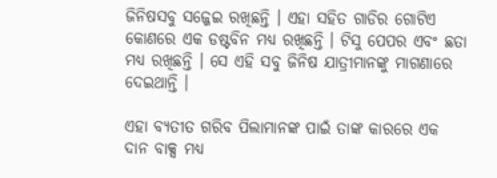ଜିନିଷସବୁ ସଜ୍ଜେଇ ରଖିଛନ୍ତି । ଏହା ସହିତ ଗାଡିର ଗୋଟିଏ କୋଣରେ ଏକ ଡଷ୍ଟବିନ ମଧ୍ୟ ରଖିଛନ୍ତି । ଟିସୁ ପେପର ଏବଂ ଛତା ମଧ୍ୟ ରଖିଛନ୍ତି । ସେ ଏହି ସବୁ ଜିନିଷ ଯାତ୍ରୀମାନଙ୍କୁ ମାଗଣାରେ ଦେଇଥାନ୍ତି ।

ଏହା ବ୍ୟତୀତ ଗରିବ ପିଲାମାନଙ୍କ ପାଇଁ ତାଙ୍କ କାରରେ ଏକ ଦାନ ବାକ୍ସ ମଧ୍ୟ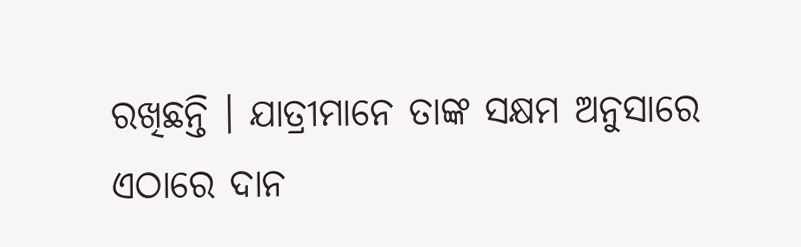ରଖିଛନ୍ତି । ଯାତ୍ରୀମାନେ ତାଙ୍କ ସକ୍ଷମ ଅନୁସାରେ ଏଠାରେ ଦାନ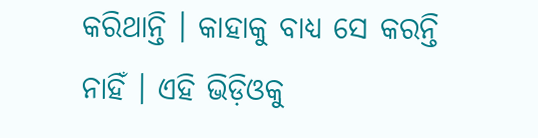କରିଥାନ୍ତି । କାହାକୁ ବାଧ୍ୟ ସେ କରନ୍ତି ନାହିଁ । ଏହି ଭିଡ଼ିଓକୁ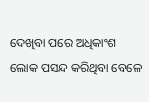ଦେଖିବା ପରେ ଅଧିକାଂଶ ଲୋକ ପସନ୍ଦ କରିଥିବା ବେଳେ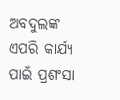ଅବଦୁଲଙ୍କ ଏପରି କାର୍ଯ୍ୟ ପାଇଁ ପ୍ରଶଂସା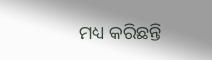ମଧ୍ୟ କରିଛନ୍ତି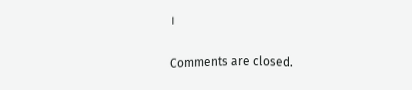।

Comments are closed.